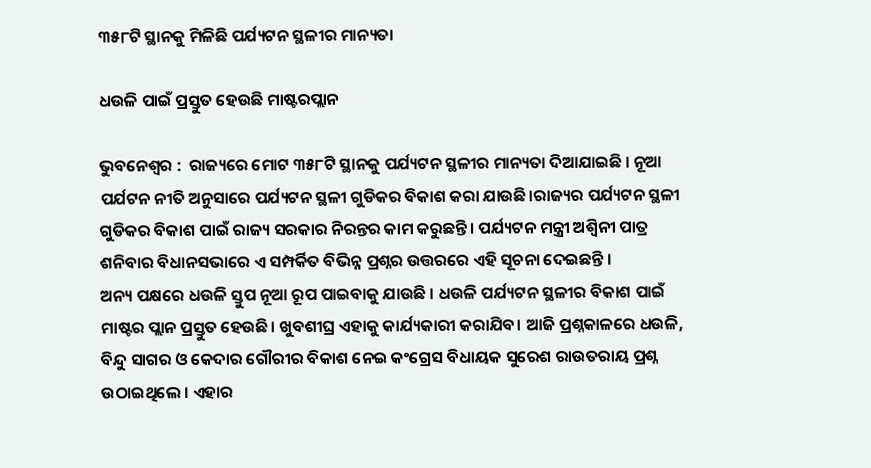୩୫୮ଟି ସ୍ଥାନକୁ ମିଳିଛି ପର୍ଯ୍ୟଟନ ସ୍ଥଳୀର ମାନ୍ୟତା

ଧଉଳି ପାଇଁ ପ୍ରସ୍ତୁତ ହେଉଛି ମାଷ୍ଟରପ୍ଲାନ

ଭୁବନେଶ୍ୱର :  ରାଜ୍ୟରେ ମୋଟ ୩୫୮ଟି ସ୍ଥାନକୁ ପର୍ଯ୍ୟଟନ ସ୍ଥଳୀର ମାନ୍ୟତା ଦିଆଯାଇଛି । ନୂଆ ପର୍ଯଟନ ନୀତି ଅନୁସାରେ ପର୍ଯ୍ୟଟନ ସ୍ଥଳୀ ଗୁଡିକର ବିକାଶ କରା ଯାଉଛି।ରାଜ୍ୟର ପର୍ଯ୍ୟଟନ ସ୍ଥଳୀ ଗୁଡିକର ବିକାଶ ପାଇଁ ରାଜ୍ୟ ସରକାର ନିରନ୍ତର କାମ କରୁଛନ୍ତି। ପର୍ଯ୍ୟଟନ ମନ୍ତ୍ରୀ ଅଶ୍ୱିନୀ ପାତ୍ର ଶନିବାର ବିଧାନସଭାରେ ଏ ସମ୍ପର୍କିତ ବିଭିନ୍ନ ପ୍ରଶ୍ନର ଉତ୍ତରରେ ଏହି ସୂଚନା ଦେଇଛନ୍ତି ।
ଅନ୍ୟ ପକ୍ଷରେ ଧଉଳି ସ୍ତୁପ ନୂଆ ରୂପ ପାଇବାକୁ ଯାଉଛି । ଧଉଳି ପର୍ଯ୍ୟଟନ ସ୍ଥଳୀର ବିକାଶ ପାଇଁ ମାଷ୍ଟର ପ୍ଲାନ ପ୍ରସ୍ତୁତ ହେଉଛି। ଖୁବଶୀଘ୍ର ଏହାକୁ କାର୍ଯ୍ୟକାରୀ କରାଯିବ। ଆଜି ପ୍ରଶ୍ନକାଳରେ ଧଉଳି, ବିନ୍ଦୁ ସାଗର ଓ କେଦାର ଗୌରୀର ବିକାଶ ନେଇ କଂଗ୍ରେସ ବିଧାୟକ ସୁରେଶ ରାଉତରାୟ ପ୍ରଶ୍ନ ଉଠାଇଥିଲେ । ଏହାର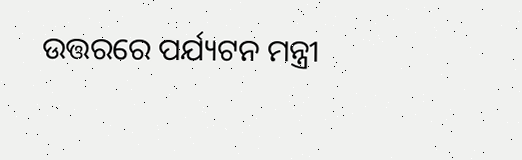ଉତ୍ତରରେ ପର୍ଯ୍ୟଟନ ମନ୍ତ୍ରୀ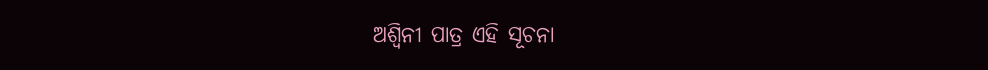ଅଶ୍ୱିନୀ ପାତ୍ର ଏହି ସୂଚନା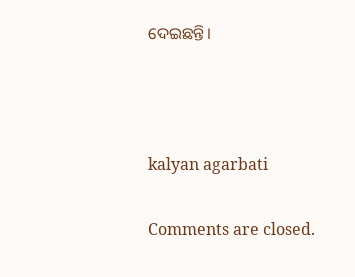ଦେଇଛନ୍ତି।



kalyan agarbati

Comments are closed.